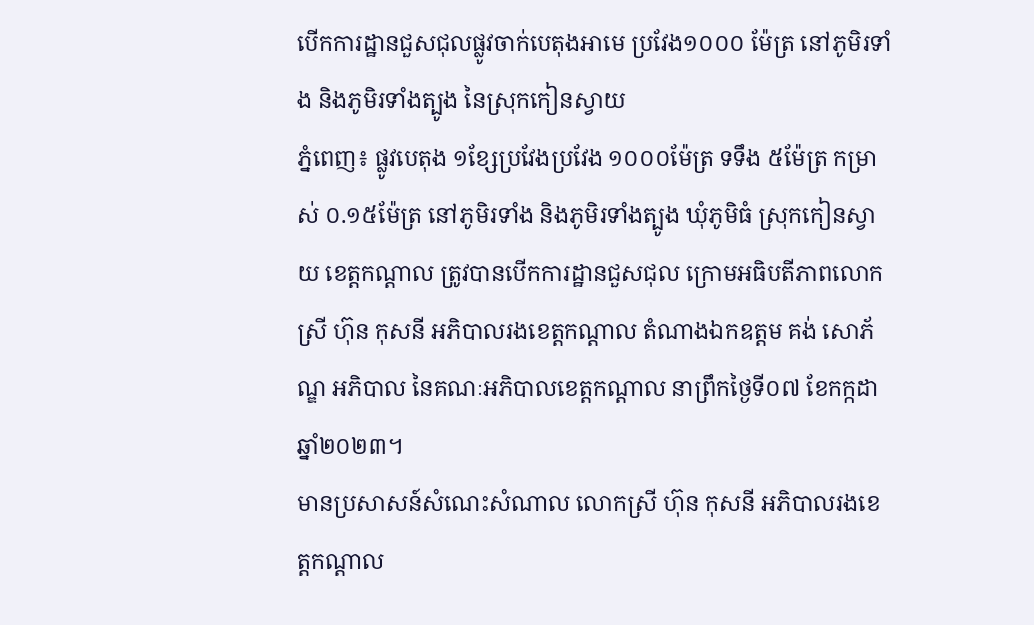បើកការដ្ឋានជួសជុលផ្លូវចាក់បេតុងអាមេ ប្រវែង១០០០ ម៉ែត្រ នៅភូមិរទាំង និងភូមិរទាំងត្បូង នៃស្រុកកៀនស្វាយ
ភ្នំពេញ៖ ផ្លូវបេតុង ១ខ្សែប្រវែងប្រវែង ១០០០ម៉ែត្រ ទទឹង ៥ម៉ែត្រ កម្រាស់ ០.១៥ម៉ែត្រ នៅភូមិរទាំង និងភូមិរទាំងត្បូង ឃុំភូមិធំ ស្រុកកៀនស្វាយ ខេត្តកណ្តាល ត្រូវបានបើកការដ្ឋានជួសជុល ក្រោមអធិបតីភាពលោកស្រី ហ៊ុន កុសនី អភិបាលរងខេត្តកណ្ដាល តំណាងឯកឧត្ដម គង់ សោភ័ណ្ឌ អភិបាល នៃគណៈអភិបាលខេត្តកណ្ដាល នាព្រឹកថ្ងៃទី០៧ ខែកក្កដា ឆ្នាំ២០២៣។
មានប្រសាសន៍សំណេះសំណាល លោកស្រី ហ៊ុន កុសនី អភិបាលរងខេត្តកណ្ដាល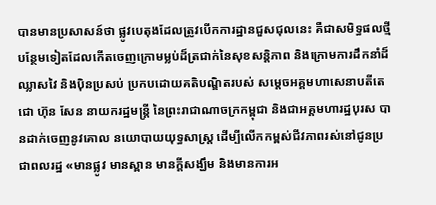បានមានប្រសាសន៍ថា ផ្លូវបេតុងដែលត្រូវបើកការដ្ឋានជួសជុលនេះ គឺជាសមិទ្ធផលថ្មីបន្ថែមទៀតដែលកើតចេញក្រោមម្លប់ដ៏ត្រជាក់នៃសុខសន្តិភាព និងក្រោមការដឹកនាំដ៏ ឈ្លាសវៃ និងប៉ិនប្រសប់ ប្រកបដោយគតិបណ្ឌិតរបស់ សម្តេចអគ្គមហាសេនាបតីតេជោ ហ៊ុន សែន នាយករដ្ឋមន្ត្រី នៃព្រះរាជាណាចក្រកម្ពុជា និងជាអគ្គមហារដ្ឋបុរស បានដាក់ចេញនូវគោល នយោបាយយុទ្ធសាស្ត្រ ដើម្បីលើកកម្ពស់ជីវភាពរស់នៅជូនប្រជាពលរដ្ឋ «មានផ្លូវ មានស្ពាន មានក្តីសង្ឃឹម និងមានការអ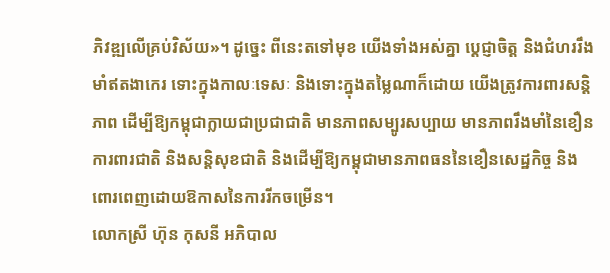ភិវឌ្ឍលើគ្រប់វិស័យ»។ ដូច្នេះ ពីនេះតទៅមុខ យើងទាំងអស់គ្នា ប្តេជ្ញាចិត្ត និងជំហររឹងមាំឥតងាកេរ ទោះក្នុងកាលៈទេសៈ និងទោះក្នុងតម្លៃណាក៏ដោយ យើងត្រូវការពារសន្តិភាព ដើម្បីឱ្យកម្ពុជាក្លាយជាប្រជាជាតិ មានភាពសម្បូរសប្បាយ មានភាពរឹងមាំនៃខឿនការពារជាតិ និងសន្តិសុខជាតិ និងដើម្បីឱ្យកម្ពុជាមានភាពធននៃខឿនសេដ្ឋកិច្ច និងពោរពេញដោយឱកាសនៃការរីកចម្រើន។
លោកស្រី ហ៊ុន កុសនី អភិបាល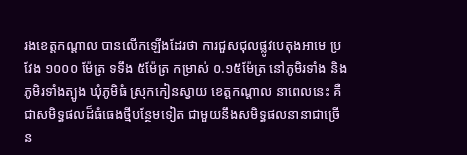រងខេត្តកណ្ដាល បានលើកឡើងដែរថា ការជួសជុលផ្លូវបេតុងអាមេ ប្រវែង ១០០០ ម៉ែត្រ ទទឹង ៥ម៉ែត្រ កម្រាស់ ០.១៥ម៉ែត្រ នៅភូមិរទាំង និងភូមិរទាំងត្បូង ឃុំភូមិធំ ស្រុកកៀនស្វាយ ខេត្តកណ្តាល នាពេលនេះ គឺជាសមិទ្ធផលដ៏ធំធេងថ្មីបន្ថែមទៀត ជាមួយនឹងសមិទ្ធផលនានាជាច្រើន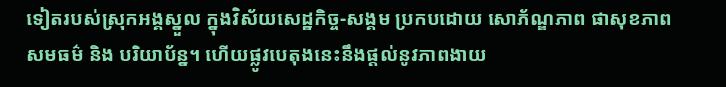ទៀតរបស់ស្រុកអង្គស្នួល ក្នុងវិស័យសេដ្ឋកិច្ច-សង្គម ប្រកបដោយ សោភ័ណ្ឌភាព ផាសុខភាព សមធម៌ និង បរិយាប័ន្ន។ ហើយផ្លូវបេតុងនេះនឹងផ្ដល់នូវភាពងាយ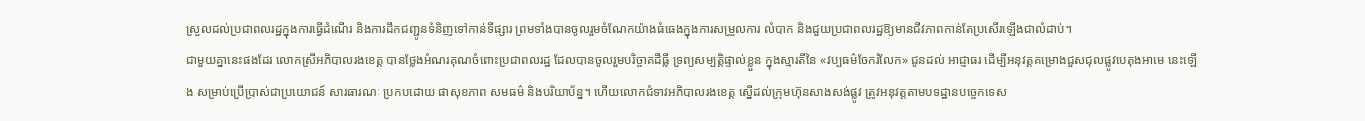ស្រួលដល់ប្រជាពលរដ្ឋក្នុងការធ្វើដំណើរ និងការដឹកជញ្ជូនទំនិញទៅកាន់ទីផ្សារ ព្រមទាំងបានចូលរួមចំណែកយ៉ាងធំធេងក្នុងការសម្រួលការ លំបាក និងជួយប្រជាពលរដ្ឋឱ្យមានជីវភាពកាន់តែប្រសើរឡើងជាលំដាប់។
ជាមួយគ្នានេះផងដែរ លោកស្រីអភិបាលរងខេត្ត បានថ្លែងអំណរគុណចំពោះប្រជាពលរដ្ឋ ដែលបានចូលរួមបរិច្ចាគដីធ្លី ទ្រព្យសម្បត្តិផ្ទាល់ខ្លួន ក្នុងស្មារតីនៃ «វប្បធម៌ចែករំលែក» ជូនដល់ អាជ្ញាធរ ដើម្បីអនុវត្តគម្រោងជួសជុលផ្លូវបេតុងអាមេ នេះឡើង សម្រាប់ប្រើប្រាស់ជាប្រយោជន៍ សារធារណៈ ប្រកបដោយ ផាសុខភាព សមធម៌ និងបរិយាប័ន្ន។ ហើយលោកជំទាវអភិបាលរងខេត្ត ស្នើដល់ក្រុមហ៊ុនសាងសង់ផ្លូវ ត្រូវអនុវត្តតាមបទដ្ឋានបច្ចេកទេស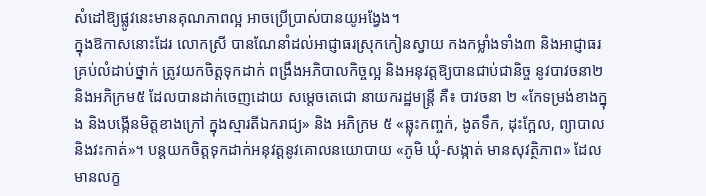សំដៅឱ្យផ្លូវនេះមានគុណភាពល្អ អាចប្រើប្រាស់បានយូអង្វែង។
ក្នុងឱកាសនោះដែរ លោកស្រី បានណែនាំដល់អាជ្ញាធរស្រុកកៀនស្វាយ កងកម្លាំងទាំង៣ និងអាជ្ញាធរគ្រប់លំដាប់ថ្នាក់ ត្រូវយកចិត្តទុកដាក់ ពង្រឹងអភិបាលកិច្ចល្អ និងអនុវត្តឱ្យបានជាប់ជានិច្ច នូវបាវចនា២ និងអភិក្រម៥ ដែលបានដាក់ចេញដោយ សម្តេចតេជោ នាយករដ្ឋមន្ត្រី គឺ៖ បាវចនា ២ «កែទម្រង់ខាងក្នុង និងបង្កើនមិត្តខាងក្រៅ ក្នុងស្មារតីឯករាជ្យ» និង អភិក្រម ៥ «ឆ្លុះកញ្ចក់, ងូតទឹក, ដុះក្អែល, ព្យាបាល និងវះកាត់»។ បន្តយកចិត្តទុកដាក់អនុវត្តនូវគោលនយោបាយ «ភូមិ ឃុំ-សង្កាត់ មានសុវត្ថិភាព» ដែលមានលក្ខ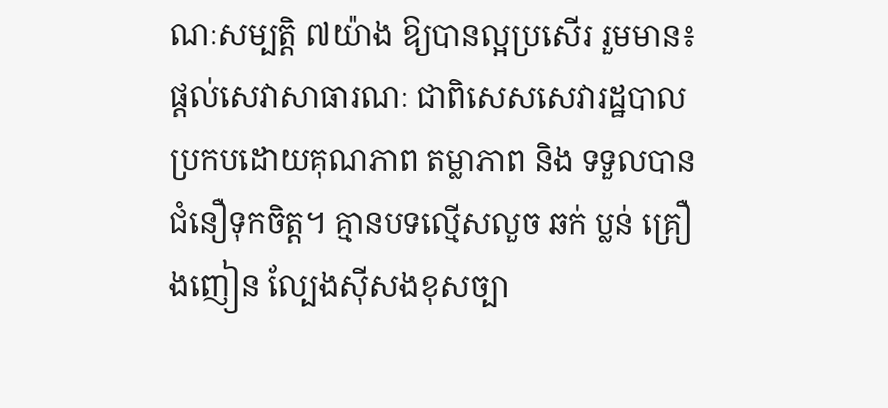ណៈសម្បត្តិ ៧យ៉ាង ឱ្យបានល្អប្រសើរ រួមមាន៖ ផ្តល់សេវាសាធារណៈ ជាពិសេសសេវារដ្ឋបាលប្រកបដោយគុណភាព តម្លាភាព និង ទទួលបានជំនឿទុកចិត្ត។ គ្មានបទល្មើសលួច ឆក់ ប្លន់ គ្រឿងញៀន ល្បែងស៊ីសងខុសច្បា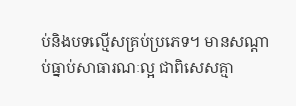ប់និងបទល្មើសគ្រប់ប្រភេទ។ មានសណ្ដាប់ធ្នាប់សាធារណៈល្អ ជាពិសេសគ្មា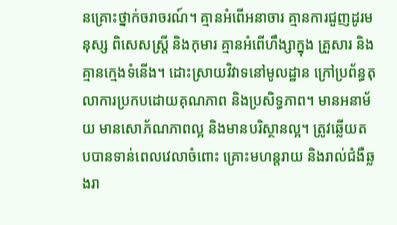នគ្រោះថ្នាក់ចរាចរណ៍។ គ្មានអំពើអនាចារ គ្មានការជួញដូរមនុស្ស ពិសេសស្ត្រី និងកុមារ គ្មានអំពើហឹង្សាក្នុង គ្រួសារ និងគ្មានក្មេងទំនើង។ ដោះស្រាយវិវាទនៅមូលដ្ឋាន ក្រៅប្រព័ន្ធតុលាការប្រកបដោយគុណភាព និងប្រសិទ្ធភាព។ មានអនាម័យ មានសោភ័ណភាពល្អ និងមានបរិស្ថានល្អ។ ត្រូវឆ្លើយតបបានទាន់ពេលវេលាចំពោះ គ្រោះមហន្តរាយ និងរាល់ជំងឺឆ្លងរា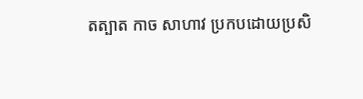តត្បាត កាច សាហាវ ប្រកបដោយប្រសិ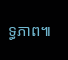ទ្ធភាព៕